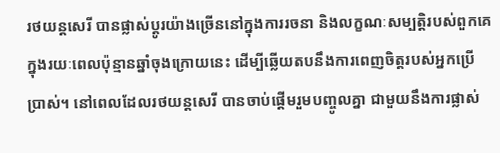រថយន្តសេរី បានផ្លាស់ប្តូរយ៉ាងច្រើននៅក្នុងការរចនា និងលក្ខណៈសម្បត្តិរបស់ពួកគេក្នុងរយៈពេលប៉ុន្មានឆ្នាំចុងក្រោយនេះ ដើម្បីឆ្លើយតបនឹងការពេញចិត្តរបស់អ្នកប្រើប្រាស់។ នៅពេលដែលរថយន្តសេរី បានចាប់ផ្តើមរួមបញ្ចូលគ្នា ជាមួយនឹងការផ្លាស់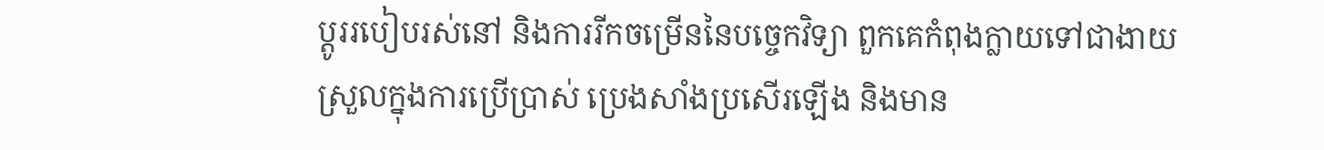ប្តូររបៀបរស់នៅ និងការរីកចម្រើននៃបច្ចេកវិទ្យា ពួកគេកំពុងក្លាយទៅជាងាយស្រួលក្នុងការប្រើប្រាស់ ប្រេងសាំងប្រសើរឡើង និងមាន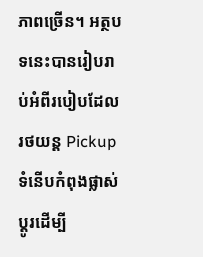ភាពច្រើន។ អត្ថបទនេះបានរៀបរាប់អំពីរបៀបដែលរថយន្ត Pickup ទំនើបកំពុងផ្លាស់ប្តូរដើម្បី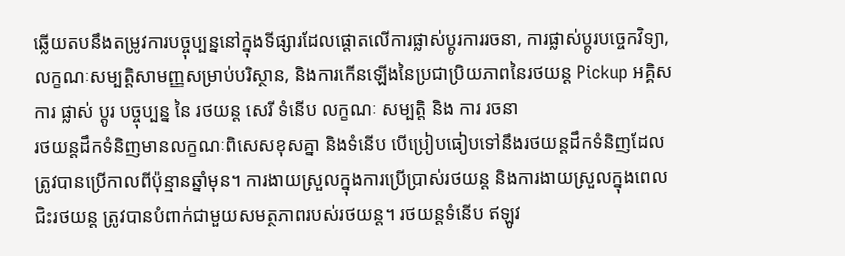ឆ្លើយតបនឹងតម្រូវការបច្ចុប្បន្ននៅក្នុងទីផ្សារដែលផ្តោតលើការផ្លាស់ប្តូរការរចនា, ការផ្លាស់ប្តូរបច្ចេកវិទ្យា, លក្ខណៈសម្បត្តិសាមញ្ញសម្រាប់បរិស្ថាន, និងការកើនឡើងនៃប្រជាប្រិយភាពនៃរថយន្ត Pickup អគ្គិស
ការ ផ្លាស់ ប្តូរ បច្ចុប្បន្ន នៃ រថយន្ត សេរី ទំនើប លក្ខណៈ សម្បត្តិ និង ការ រចនា
រថយន្តដឹកទំនិញមានលក្ខណៈពិសេសខុសគ្នា និងទំនើប បើប្រៀបធៀបទៅនឹងរថយន្តដឹកទំនិញដែលត្រូវបានប្រើកាលពីប៉ុន្មានឆ្នាំមុន។ ការងាយស្រួលក្នុងការប្រើប្រាស់រថយន្ត និងការងាយស្រួលក្នុងពេលជិះរថយន្ត ត្រូវបានបំពាក់ជាមួយសមត្ថភាពរបស់រថយន្ត។ រថយន្តទំនើប ឥឡូវ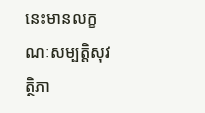នេះមានលក្ខណៈសម្បត្តិសុវត្ថិភា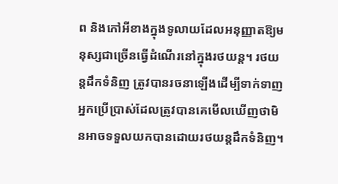ព និងកៅអីខាងក្នុងទូលាយដែលអនុញ្ញាតឱ្យមនុស្សជាច្រើនធ្វើដំណើរនៅក្នុងរថយន្ត។ រថយន្តដឹកទំនិញ ត្រូវបានរចនាឡើងដើម្បីទាក់ទាញអ្នកប្រើប្រាស់ដែលត្រូវបានគេមើលឃើញថាមិនអាចទទួលយកបានដោយរថយន្តដឹកទំនិញ។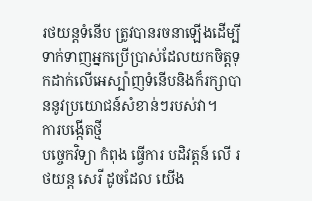រថយន្តទំនើប ត្រូវបានរចនាឡើងដើម្បីទាក់ទាញអ្នកប្រើប្រាស់ដែលយកចិត្តទុកដាក់លើអេស្ប៉ាញទំនើបនិងក៏រក្សាបាននូវប្រយោជន៍សំខាន់ៗរបស់វា។
ការបង្កើតថ្មី
បច្ចេកវិទ្យា កំពុង ធ្វើការ បដិវត្តន៍ លើ រថយន្ត សេរី ដូចដែល យើង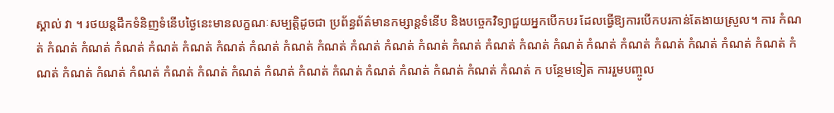ស្គាល់ វា ។ រថយន្តដឹកទំនិញទំនើបថ្ងៃនេះមានលក្ខណៈសម្បត្តិដូចជា ប្រព័ន្ធព័ត៌មានកម្សាន្តទំនើប និងបច្ចេកវិទ្យាជួយអ្នកបើកបរ ដែលធ្វើឱ្យការបើកបរកាន់តែងាយស្រួល។ ការ កំណត់ កំណត់ កំណត់ កំណត់ កំណត់ កំណត់ កំណត់ កំណត់ កំណត់ កំណត់ កំណត់ កំណត់ កំណត់ កំណត់ កំណត់ កំណត់ កំណត់ កំណត់ កំណត់ កំណត់ កំណត់ កំណត់ កំណត់ កំណត់ កំណត់ កំណត់ កំណត់ កំណត់ កំណត់ កំណត់ កំណត់ កំណត់ កំណត់ កំណត់ កំណត់ កំណត់ កំណត់ កំណត់ ក បន្ថែមទៀត ការរួមបញ្ចូល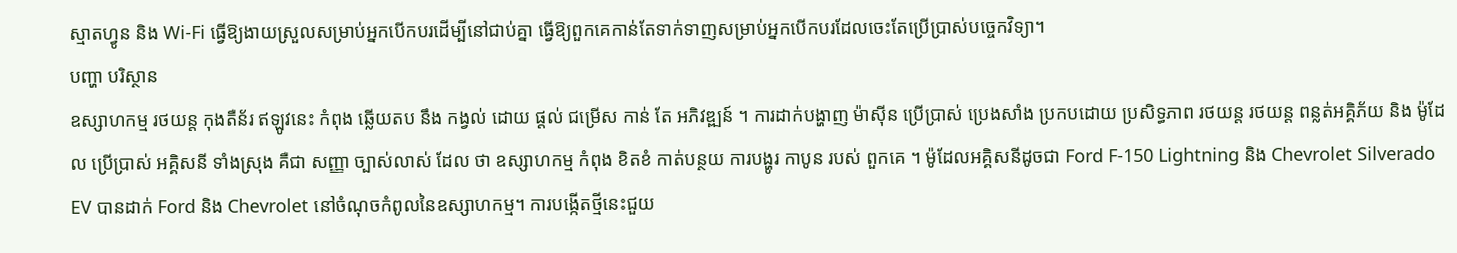ស្មាតហ្វូន និង Wi-Fi ធ្វើឱ្យងាយស្រួលសម្រាប់អ្នកបើកបរដើម្បីនៅជាប់គ្នា ធ្វើឱ្យពួកគេកាន់តែទាក់ទាញសម្រាប់អ្នកបើកបរដែលចេះតែប្រើប្រាស់បច្ចេកវិទ្យា។
បញ្ហា បរិស្ថាន
ឧស្សាហកម្ម រថយន្ត កុងតឺន័រ ឥឡូវនេះ កំពុង ឆ្លើយតប នឹង កង្វល់ ដោយ ផ្តល់ ជម្រើស កាន់ តែ អភិវឌ្ឍន៍ ។ ការដាក់បង្ហាញ ម៉ាស៊ីន ប្រើប្រាស់ ប្រេងសាំង ប្រកបដោយ ប្រសិទ្ធភាព រថយន្ត រថយន្ត ពន្លត់អគ្គិភ័យ និង ម៉ូដែល ប្រើប្រាស់ អគ្គិសនី ទាំងស្រុង គឺជា សញ្ញា ច្បាស់លាស់ ដែល ថា ឧស្សាហកម្ម កំពុង ខិតខំ កាត់បន្ថយ ការបង្ហូរ កាបូន របស់ ពួកគេ ។ ម៉ូដែលអគ្គិសនីដូចជា Ford F-150 Lightning និង Chevrolet Silverado EV បានដាក់ Ford និង Chevrolet នៅចំណុចកំពូលនៃឧស្សាហកម្ម។ ការបង្កើតថ្មីនេះជួយ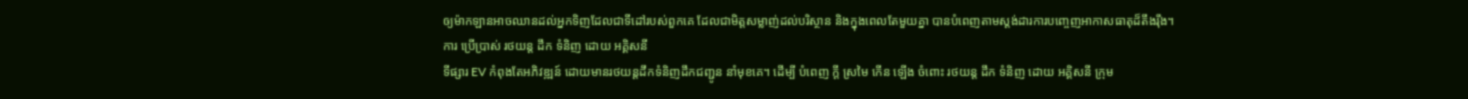ឲ្យម៉ាកឡានអាចឈានដល់អ្នកទិញដែលជាទីដៅរបស់ពួកគេ ដែលជាមិត្តសម្លាញ់ដល់បរិស្ថាន និងក្នុងពេលតែមួយគ្នា បានបំពេញតាមស្តង់ដារការបញ្ចេញអាកាសធាតុដ៏តឹងរ៉ឹង។
ការ ប្រើប្រាស់ រថយន្ត ដឹក ទំនិញ ដោយ អគ្គិសនី
ទីផ្សារ EV កំពុងតែអភិវឌ្ឍន៍ ដោយមានរថយន្តដឹកទំនិញដឹកជញ្ជូន នាំមុខគេ។ ដើម្បី បំពេញ ក្តី ស្រមៃ កើន ឡើង ចំពោះ រថយន្ត ដឹក ទំនិញ ដោយ អគ្គិសនី ក្រុម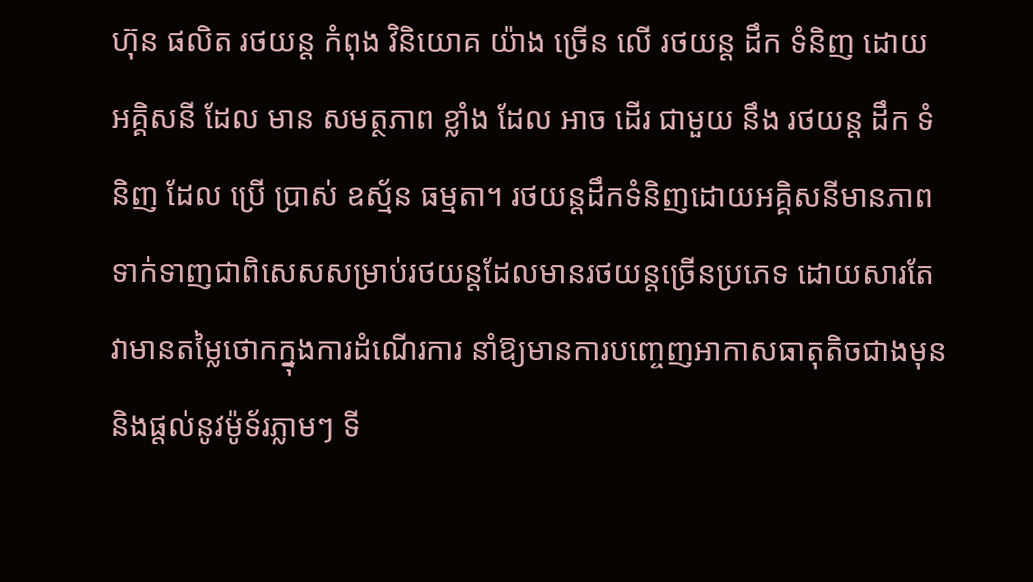ហ៊ុន ផលិត រថយន្ត កំពុង វិនិយោគ យ៉ាង ច្រើន លើ រថយន្ត ដឹក ទំនិញ ដោយ អគ្គិសនី ដែល មាន សមត្ថភាព ខ្លាំង ដែល អាច ដើរ ជាមួយ នឹង រថយន្ត ដឹក ទំនិញ ដែល ប្រើ ប្រាស់ ឧស្ម័ន ធម្មតា។ រថយន្តដឹកទំនិញដោយអគ្គិសនីមានភាពទាក់ទាញជាពិសេសសម្រាប់រថយន្តដែលមានរថយន្តច្រើនប្រភេទ ដោយសារតែវាមានតម្លៃថោកក្នុងការដំណើរការ នាំឱ្យមានការបញ្ចេញអាកាសធាតុតិចជាងមុន និងផ្តល់នូវម៉ូទ័រភ្លាមៗ ទី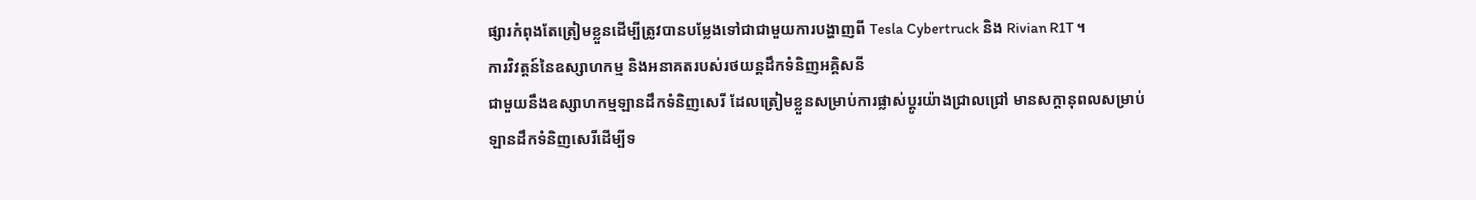ផ្សារកំពុងតែត្រៀមខ្លួនដើម្បីត្រូវបានបម្លែងទៅជាជាមួយការបង្ហាញពី Tesla Cybertruck និង Rivian R1T ។
ការវិវត្តន៍នៃឧស្សាហកម្ម និងអនាគតរបស់រថយន្តដឹកទំនិញអគ្គិសនី
ជាមួយនឹងឧស្សាហកម្មឡានដឹកទំនិញសេរី ដែលត្រៀមខ្លួនសម្រាប់ការផ្លាស់ប្តូរយ៉ាងជ្រាលជ្រៅ មានសក្តានុពលសម្រាប់ឡានដឹកទំនិញសេរីដើម្បីទ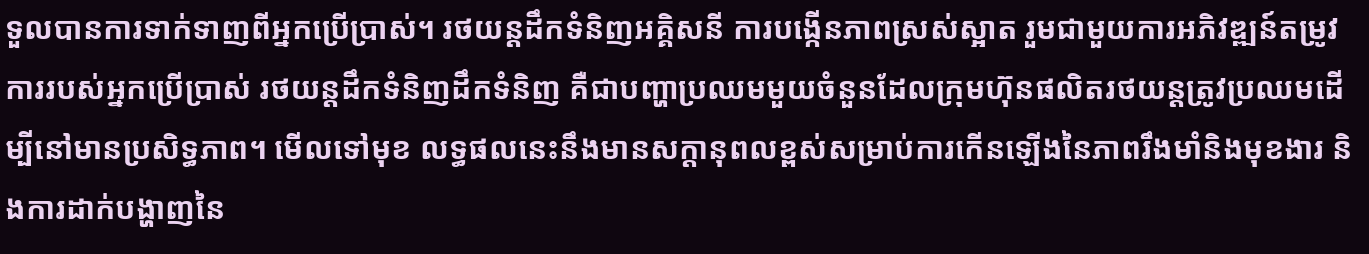ទួលបានការទាក់ទាញពីអ្នកប្រើប្រាស់។ រថយន្តដឹកទំនិញអគ្គិសនី ការបង្កើនភាពស្រស់ស្អាត រួមជាមួយការអភិវឌ្ឍន៍តម្រូវការរបស់អ្នកប្រើប្រាស់ រថយន្តដឹកទំនិញដឹកទំនិញ គឺជាបញ្ហាប្រឈមមួយចំនួនដែលក្រុមហ៊ុនផលិតរថយន្តត្រូវប្រឈមដើម្បីនៅមានប្រសិទ្ធភាព។ មើលទៅមុខ លទ្ធផលនេះនឹងមានសក្តានុពលខ្ពស់សម្រាប់ការកើនឡើងនៃភាពរឹងមាំនិងមុខងារ និងការដាក់បង្ហាញនៃ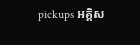pickups អគ្គិស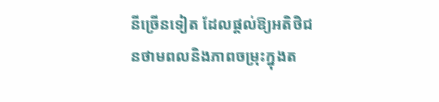នីច្រើនទៀត ដែលផ្តល់ឱ្យអតិថិជនថាមពលនិងភាពចម្រុះក្នុងត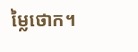ម្លៃថោក។